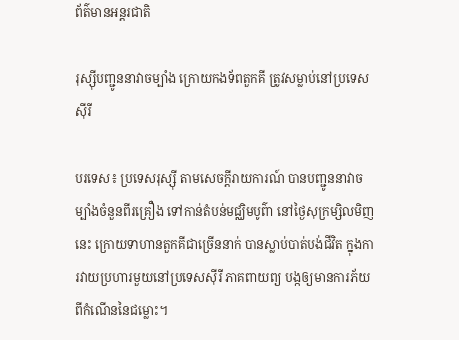ព័ត៌មានអន្តរជាតិ

រុស្ស៊ីបញ្ជូននាវាចម្បាំង ក្រោយកងទ័ពតួកគី ត្រូវសម្លាប់នៅប្រទេស ស៊ីរី

បរទេស៖ ប្រទេសរុស្ស៊ី តាមសេចក្តីរាយការណ៍ បានបញ្ជូននាវាចម្បាំងចំនួនពីរគ្រឿង ទៅកាន់តំបន់មជ្ឈិមបូព៌ា នៅថ្ងៃសុក្រម្សិលមិញនេះ ក្រោយទាហានតួកគីជាច្រើននាក់ បានស្លាប់បាត់បង់ជីវិត ក្នុងការវាយប្រហារមួយនៅប្រទេសស៊ីរី ភាគពាយព្យ បង្កឲ្យមានការភ័យ ពីកំណើននៃជម្លោះ។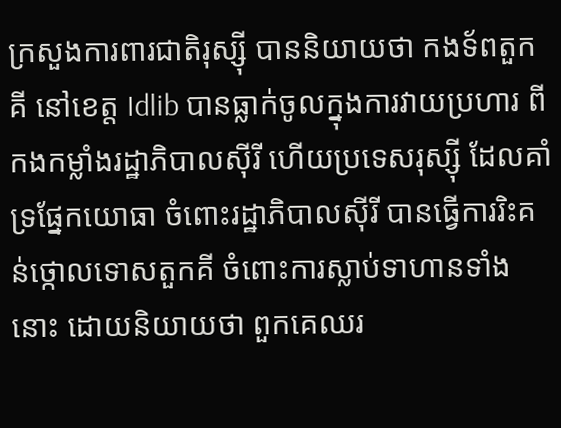ក្រសួងការពារជាតិរុស្ស៊ី បាននិយាយថា កងទ័ពតួកគី នៅខេត្ត Idlib បានធ្លាក់ចូលក្នុងការវាយប្រហារ ពីកងកម្លាំងរដ្ឋាភិបាលស៊ីរី ហើយប្រទេសរុស្ស៊ី ដែលគាំទ្រផ្នែកយោធា ចំពោះរដ្ឋាភិបាលស៊ីរី បានធ្វើការរិះគន់ថ្កោលទោសតួកគី ចំពោះការស្លាប់ទាហានទាំងនោះ ដោយនិយាយថា ពួកគេឈរ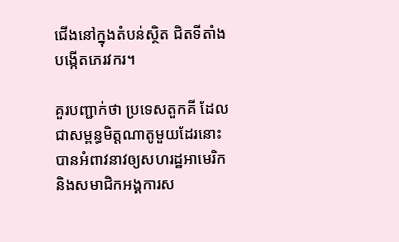ជើងនៅក្នុងតំបន់ស្ថិត ជិតទីតាំងបង្កើតភេរវករ។

គួរបញ្ជាក់ថា ប្រទេសតួកគី ដែលជាសម្ពន្ធមិត្តណាតូមួយដែរនោះ បានអំពាវនាវឲ្យសហរដ្ឋអាមេរិក និងសមាជិកអង្គការស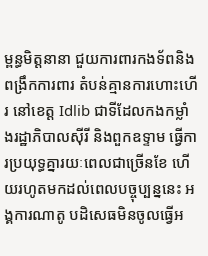ម្ពន្ធមិត្តនានា ជួយការពារកងទ័ពនិងពង្រឹកការពារ តំបន់គ្មានការហោះហើរ នៅខេត្ត Idlib ជាទីដែលកងកម្លាំងរដ្ឋាភិបាលស៊ីរី និងពួកឧទ្ទាម ធ្វើការប្រយុទ្ធគ្នារយៈពេលជាច្រើនខែ ហើយរហូតមកដល់ពេលបច្ចុប្បន្ននេះ អង្គការណាតូ បដិសេធមិនចូលធ្វើអ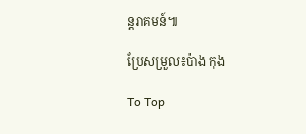ន្តរាគមន៍៕

ប្រែសម្រួល៖ប៉ាង កុង

To Top